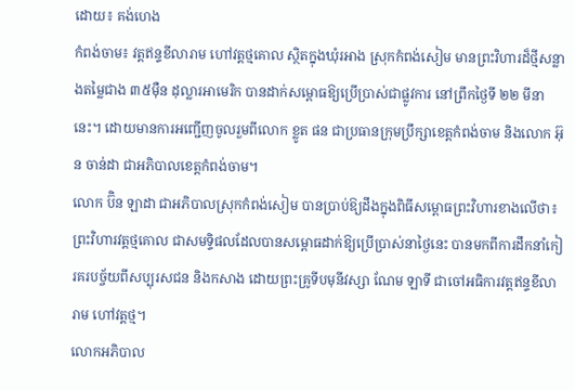ដោយ៖ គង់ហេង
កំពង់ចាម៖ វត្តឥន្ទខីលារាម ហៅវត្តថ្មគោល ស្ថិតក្នុងឃុំរអាង ស្រុកកំពង់សៀម មានព្រះវិហារដ៏ថ្មីសន្លាងតម្លៃជាង ៣៥ម៉ឺន ដុល្លារអាមេរិក បានដាក់សម្ពោធឱ្យប្រើប្រាស់ជាផ្លូវការ នៅព្រឹកថ្ងៃទី ២២ មីនានេះ។ ដោយមានការអញ្ជើញចូលរួមពីលោក ខ្លូត ផន ជាប្រធានក្រុមប្រឹក្សាខេត្តកំពង់ចាម និងលោក អ៊ុន ចាន់ដា ជាអភិបាលខេត្តកំពង់ចាម។
លោក ប៊ិន ឡាដា ជាអភិបាលស្រុកកំពង់សៀម បានប្រាប់ឱ្យដឹងក្នុងពិធីសម្ពោធព្រះវិហារខាងលើថា៖ ព្រះវិហារវត្តថ្មគោល ជាសមទ្ទិផលដែលបានសម្ពោធដាក់ឱ្យប្រើប្រាស់នាថ្ងៃនេះ បានមកពីការដឹកនាំកៀរគរបច្ច័យពីសប្បុរសជន និងកសាង ដោយព្រះគ្រូទីបមុនីវស្សា ណែម ឡាទី ជាចៅអធិការវត្តឥន្ទខីលារាម ហៅវត្តថ្ម។
លោកអភិបាល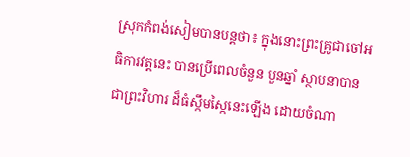ស្រុកកំពង់សៀមបានបន្តថា៖ ក្នុងនោះព្រះគ្រូជាចៅអធិការវត្តនេះ បានប្រើពេលចំនួន បួនឆ្នាំ ស្ថាបនាបានជាព្រះវិហារ ដ៏ធំស្កឹមស្កៃនេះឡើង ដោយចំណា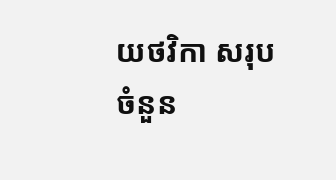យថវិកា សរុបចំនួន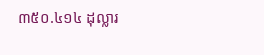៣៥០.៤១៤ ដុល្លារ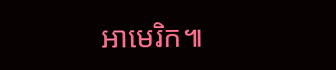អាមេរិក៕